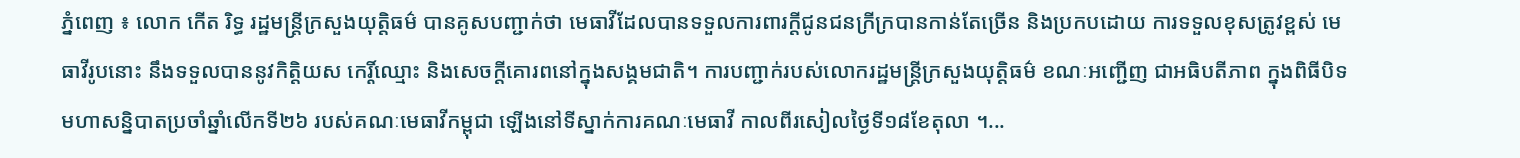ភ្នំពេញ ៖ លោក កើត រិទ្ធ រដ្ឋមន្ត្រីក្រសួងយុត្តិធម៌ បានគូសបញ្ជាក់ថា មេធាវីដែលបានទទួលការពារក្តីជូនជនក្រីក្របានកាន់តែច្រើន និងប្រកបដោយ ការទទួលខុសត្រូវខ្ពស់ មេធាវីរូបនោះ នឹងទទួលបាននូវកិត្តិយស កេរ្តិ៍ឈ្មោះ និងសេចក្តីគោរពនៅក្នុងសង្គមជាតិ។ ការបញ្ជាក់របស់លោករដ្ឋមន្ត្រីក្រសួងយុត្តិធម៌ ខណៈអញ្ជើញ ជាអធិបតីភាព ក្នុងពិធីបិទមហាសន្និបាតប្រចាំឆ្នាំលើកទី២៦ របស់គណៈមេធាវីកម្ពុជា ឡើងនៅទីស្នាក់ការគណៈមេធាវី កាលពីរសៀលថ្ងៃទី១៨ខែតុលា ។...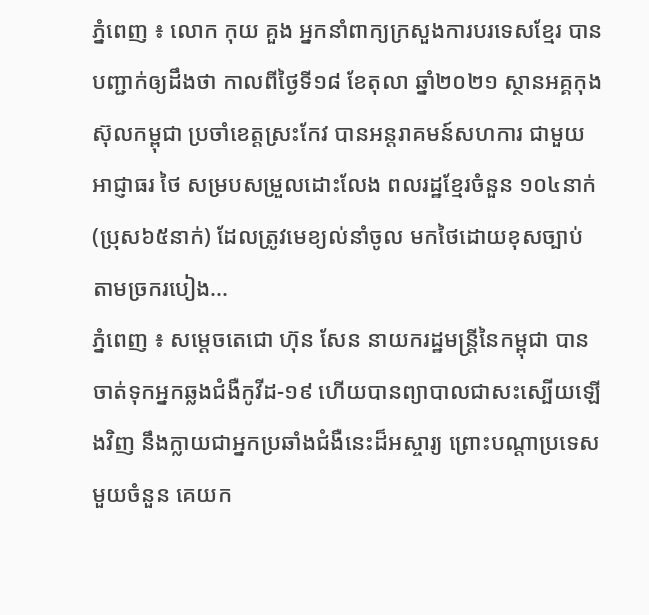ភ្នំពេញ ៖ លោក កុយ គួង អ្នកនាំពាក្យក្រសួងការបរទេសខ្មែរ បានបញ្ជាក់ឲ្យដឹងថា កាលពីថ្ងៃទី១៨ ខែតុលា ឆ្នាំ២០២១ ស្ថានអគ្គកុងស៊ុលកម្ពុជា ប្រចាំខេត្តស្រះកែវ បានអន្តរាគមន៍សហការ ជាមួយអាជ្ញាធរ ថៃ សម្របសម្រួលដោះលែង ពលរដ្ឋខ្មែរចំនួន ១០៤នាក់ (ប្រុស៦៥នាក់) ដែលត្រូវមេខ្យល់នាំចូល មកថៃដោយខុសច្បាប់ តាមច្រករបៀង...
ភ្នំពេញ ៖ សម្ដេចតេជោ ហ៊ុន សែន នាយករដ្ឋមន្ដ្រីនៃកម្ពុជា បានចាត់ទុកអ្នកឆ្លងជំងឺកូវីដ-១៩ ហើយបានព្យាបាលជាសះស្បើយឡើងវិញ នឹងក្លាយជាអ្នកប្រឆាំងជំងឺនេះដ៏អស្ចារ្យ ព្រោះបណ្ដាប្រទេសមួយចំនួន គេយក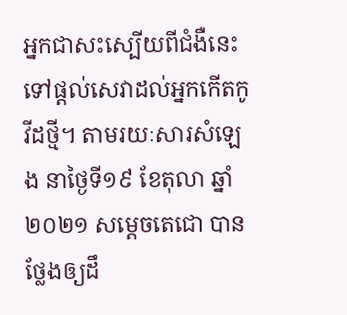អ្នកជាសះស្បើយពីជំងឺនេះ ទៅផ្ដល់សេវាដល់អ្នកកើតកូវីដថ្មី។ តាមរយៈសារសំឡេង នាថ្ងៃទី១៩ ខែតុលា ឆ្នាំ២០២១ សម្ដេចតេជោ បានថ្លែងឲ្យដឹ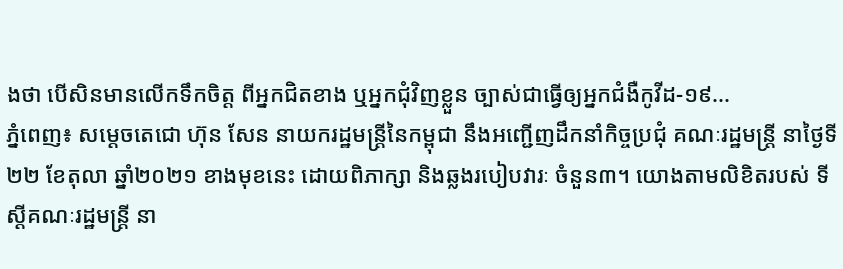ងថា បើសិនមានលើកទឹកចិត្ត ពីអ្នកជិតខាង ឬអ្នកជុំវិញខ្លួន ច្បាស់ជាធ្វើឲ្យអ្នកជំងឺកូវីដ-១៩...
ភ្នំពេញ៖ សម្ដេចតេជោ ហ៊ុន សែន នាយករដ្ឋមន្ដ្រីនៃកម្ពុជា នឹងអញ្ជើញដឹកនាំកិច្ចប្រជុំ គណៈរដ្ឋមន្ដ្រី នាថ្ងៃទី២២ ខែតុលា ឆ្នាំ២០២១ ខាងមុខនេះ ដោយពិភាក្សា និងឆ្លងរបៀបវារៈ ចំនួន៣។ យោងតាមលិខិតរបស់ ទីស្ដីគណៈរដ្ឋមន្ដ្រី នា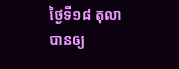ថ្ងៃទី១៨ តុលា បានឲ្យ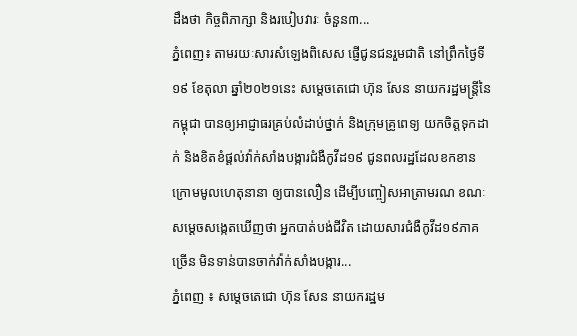ដឹងថា កិច្ចពិភាក្សា និងរបៀបវារៈ ចំនួន៣...
ភ្នំពេញ៖ តាមរយៈសារសំឡេងពិសេស ផ្ញើជូនជនរួមជាតិ នៅព្រឹកថ្ងៃទី១៩ ខែតុលា ឆ្នាំ២០២១នេះ សម្ដេចតេជោ ហ៊ុន សែន នាយករដ្ឋមន្រ្តីនៃកម្ពុជា បានឲ្យអាជ្ញាធរគ្រប់លំដាប់ថ្នាក់ និងក្រុមគ្រូពេទ្យ យកចិត្តទុកដាក់ និងខិតខំផ្តល់វ៉ាក់សាំងបង្ការជំងឺកូវីដ១៩ ជូនពលរដ្ឋដែលខកខាន ក្រោមមូលហេតុនានា ឲ្យបានលឿន ដើម្បីបញ្ចៀសអាត្រាមរណ ខណៈសម្តេចសង្កេតឃើញថា អ្នកបាត់បង់ជីវិត ដោយសារជំងឺកូវីដ១៩ភាគច្រើន មិនទាន់បានចាក់វ៉ាក់សាំងបង្ការ...
ភ្នំពេញ ៖ សម្ដេចតេជោ ហ៊ុន សែន នាយករដ្ឋម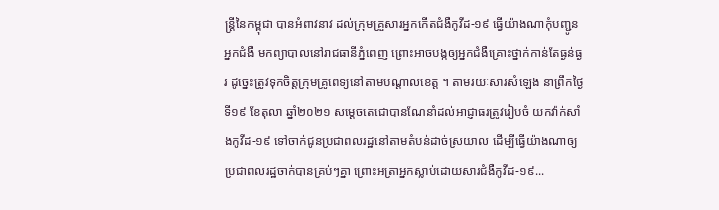ន្ដ្រីនៃកម្ពុជា បានអំពាវនាវ ដល់ក្រុមគ្រួសារអ្នកកើតជំងឺកូវីដ-១៩ ធ្វើយ៉ាងណាកុំបញ្ជូនអ្នកជំងឺ មកព្យាបាលនៅរាជធានីភ្នំពេញ ព្រោះអាចបង្កឲ្យអ្នកជំងឺគ្រោះថ្នាក់កាន់តែធ្ងន់ធ្ងរ ដូច្នេះត្រូវទុកចិត្តក្រុមគ្រូពេទ្យនៅតាមបណ្ដាលខេត្ត ។ តាមរយៈសារសំឡេង នាព្រឹកថ្ងៃទី១៩ ខែតុលា ឆ្នាំ២០២១ សម្ដេចតេជោបានណែនាំដល់អាជ្ញាធរត្រូវរៀបចំ យកវ៉ាក់សាំងកូវីដ-១៩ ទៅចាក់ជូនប្រជាពលរដ្ឋនៅតាមតំបន់ដាច់ស្រយាល ដើម្បីធ្វើយ៉ាងណាឲ្យប្រជាពលរដ្ឋចាក់បានគ្រប់ៗគ្នា ព្រោះអត្រាអ្នកស្លាប់ដោយសារជំងឺកូវីដ-១៩...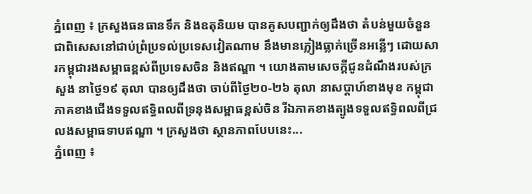ភ្នំពេញ ៖ ក្រសួងធនធានទឹក និងឧតុនិយម បានគូសបញ្ជាក់ឲ្យដឹងថា តំបន់មួយចំនួនជាពិសេសនៅជាប់ព្រំប្រទល់ប្រទេសវៀតណាម នឹងមានភ្លៀងធ្លាក់ច្រើនអន្លើៗ ដោយសារកម្ពុជារងសម្ពាធខ្ពស់ពីប្រទេសចិន និងឥណ្ឌា ។ យោងតាមសេចក្តីជូនដំណឹងរបស់ក្រសួង នាថ្ងៃ១៩ តុលា បានឲ្យដឹងថា ចាប់ពីថ្ងៃ២០-២៦ តុលា នាសប្ដាហ៍ខាងមុខ កម្ពុជាភាគខាងជើងទទួលឥទ្ធិពលពីទ្រនុងសម្ពាធខ្ពស់ចិន រីឯភាគខាងត្បូងទទួលឥទ្ធិពលពីជ្រលងសម្ពាធទាបឥណ្ឌា ។ ក្រសួងថា ស្ថានភាពបែបនេះ...
ភ្នំពេញ ៖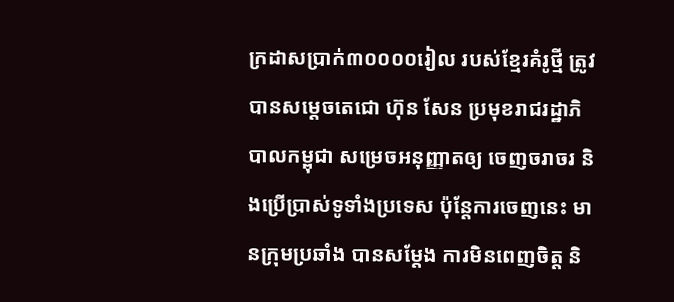ក្រដាសប្រាក់៣០០០០រៀល របស់ខ្មែរគំរូថ្មី ត្រូវបានសម្តេចតេជោ ហ៊ុន សែន ប្រមុខរាជរដ្ឋាភិបាលកម្ពុជា សម្រេចអនុញ្ញាតឲ្យ ចេញចរាចរ និងប្រើប្រាស់ទូទាំងប្រទេស ប៉ុន្តែការចេញនេះ មានក្រុមប្រឆាំង បានសម្តែង ការមិនពេញចិត្ត និ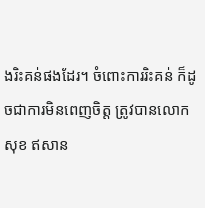ងរិះគន់ផងដែរ។ ចំពោះការរិះគន់ ក៏ដូចជាការមិនពេញចិត្ត ត្រូវបានលោក សុខ ឥសាន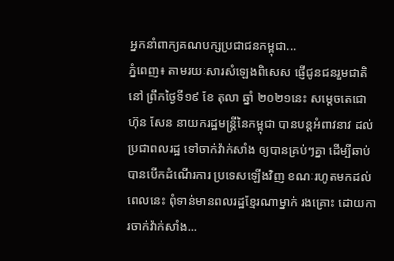អ្នកនាំពាក្យគណបក្សប្រជាជនកម្ពុជា...
ភ្នំពេញ៖ តាមរយៈសារសំឡេងពិសេស ផ្ញើជូនជនរួមជាតិនៅ ព្រឹកថ្ងៃទី១៩ ខែ តុលា ឆ្នាំ ២០២១នេះ សម្ដេចតេជោ ហ៊ុន សែន នាយករដ្ឋមន្រ្តីនៃកម្ពុជា បានបន្តអំពាវនាវ ដល់ប្រជាពលរដ្ឋ ទៅចាក់វ៉ាក់សាំង ឲ្យបានគ្រប់ៗគ្នា ដើម្បីឆាប់បានបើកដំណើរការ ប្រទេសឡើងវិញ ខណៈរហូតមកដល់ពេលនេះ ពុំទាន់មានពលរដ្ឋខ្មែរណាម្នាក់ រងគ្រោះ ដោយការចាក់វ៉ាក់សាំង...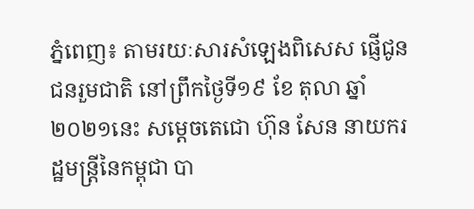ភ្នំពេញ៖ តាមរយៈសារសំឡេងពិសេស ផ្ញើជូនជនរួមជាតិ នៅព្រឹកថ្ងៃទី១៩ ខែ តុលា ឆ្នាំ ២០២១នេះ សម្ដេចតេជោ ហ៊ុន សែន នាយករដ្ឋមន្រ្តីនៃកម្ពុជា បា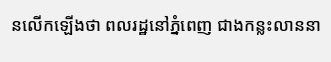នលើកឡើងថា ពលរដ្ឋនៅភ្នំពេញ ជាងកន្លះលាននា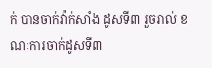ក់ បានចាក់វ៉ាក់សាំង ដូសទី៣ រួចរាល់ ខណៈការចាក់ដូសទី៣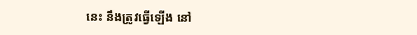នេះ នឹងត្រូវធ្វើឡើង នៅ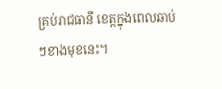គ្រប់រាជធានី ខេត្តក្នុងពេលឆាប់ៗខាងមុខនេះ។